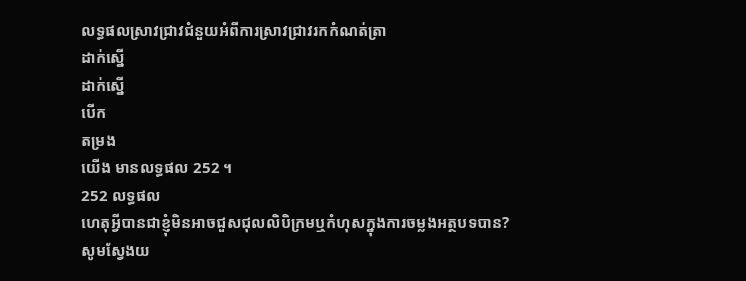លទ្ធផលស្រាវជ្រាវជំនួយអំពីការស្រាវជ្រាវរកកំណត់ត្រា
ដាក់ស្នើ
ដាក់ស្នើ
បើក
តម្រង
យើង មានលទ្ធផល 252 ។
252 លទ្ធផល
ហេតុអ្វីបានជាខ្ញុំមិនអាចជួសជុលលិបិក្រមឬកំហុសក្នុងការចម្លងអត្ថបទបាន?
សូមស្វែងយ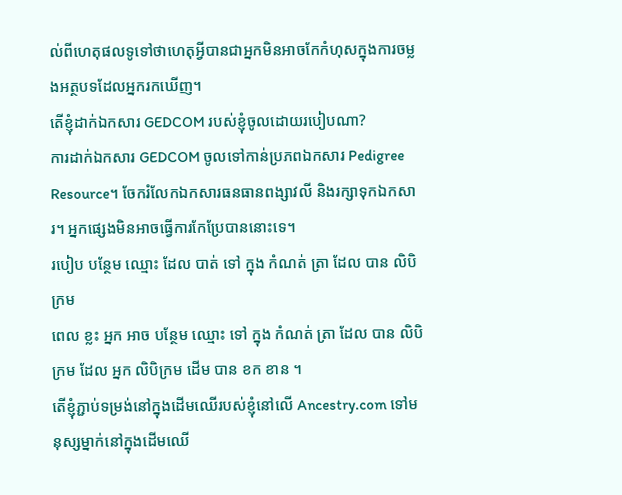ល់ពីហេតុផលទូទៅថាហេតុអ្វីបានជាអ្នកមិនអាចកែកំហុសក្នុងការចម្លងអត្ថបទដែលអ្នករកឃើញ។
តើខ្ញុំដាក់ឯកសារ GEDCOM របស់ខ្ញុំចូលដោយរបៀបណា?
ការដាក់ឯកសារ GEDCOM ចូលទៅកាន់ប្រភពឯកសារ Pedigree Resource។ ចែករំលែកឯកសារធនធានពង្សាវលី និងរក្សាទុកឯកសារ។ អ្នកផ្សេងមិនអាចធ្វើការកែប្រែបាននោះទេ។
របៀប បន្ថែម ឈ្មោះ ដែល បាត់ ទៅ ក្នុង កំណត់ ត្រា ដែល បាន លិបិក្រម
ពេល ខ្លះ អ្នក អាច បន្ថែម ឈ្មោះ ទៅ ក្នុង កំណត់ ត្រា ដែល បាន លិបិក្រម ដែល អ្នក លិបិក្រម ដើម បាន ខក ខាន ។
តើខ្ញុំភ្ជាប់ទម្រង់នៅក្នុងដើមឈើរបស់ខ្ញុំនៅលើ Ancestry.com ទៅមនុស្សម្នាក់នៅក្នុងដើមឈើ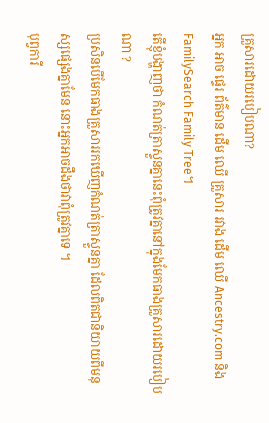គ្រួសារដោយរបៀបណា?
អ្នក អាច ផ្ទេរ ព័ត៌មាន ដើម ឈើ គ្រួសារ រវាង ដើម ឈើ Ancestry.com និង FamilySearch Family Tree។
តើខ្ញុំបង្ហាញថា កំណត់ត្រាស្ទួនគ្នានេះពុំត្រូវគ្នានៅក្នុងមែកធាងគ្រួសារដោយរបៀបណា ?
ប្រសិនបើមែកធាងគ្រួសាររកឃើញកំណត់ត្រាស្ទួនគ្នា ដែលពិតជានិយាយពីមនុស្សផ្សេងគ្នាមែន នោះអ្នកអាចដឹងថាវាពុំត្រូវគ្នាទេ ។
បុព្វការី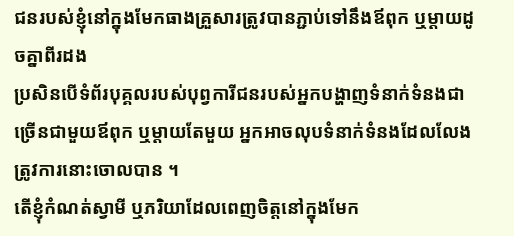ជនរបស់ខ្ញុំនៅក្នុងមែកធាងគ្រួសារត្រូវបានភ្ជាប់ទៅនឹងឪពុក ឬម្តាយដូចគ្នាពីរដង
ប្រសិនបើទំព័របុគ្គលរបស់បុព្វការីជនរបស់អ្នកបង្ហាញទំនាក់ទំនងជាច្រើនជាមួយឪពុក ឬម្តាយតែមួយ អ្នកអាចលុបទំនាក់ទំនងដែលលែងត្រូវការនោះចោលបាន ។
តើខ្ញុំកំណត់ស្វាមី ឬភរិយាដែលពេញចិត្តនៅក្នុងមែក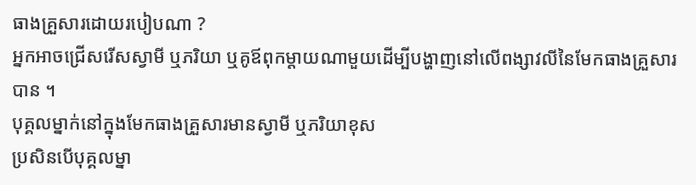ធាងគ្រួសារដោយរបៀបណា ?
អ្នកអាចជ្រើសរើសស្វាមី ឬភរិយា ឬគូឪពុកម្តាយណាមួយដើម្បីបង្ហាញនៅលើពង្សាវលីនៃមែកធាងគ្រួសារបាន ។
បុគ្គលម្នាក់នៅក្នុងមែកធាងគ្រួសារមានស្វាមី ឬភរិយាខុស
ប្រសិនបើបុគ្គលម្នា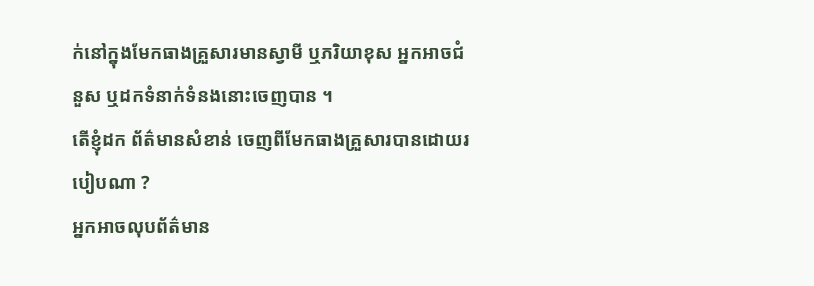ក់នៅក្នុងមែកធាងគ្រួសារមានស្វាមី ឬភរិយាខុស អ្នកអាចជំនួស ឬដកទំនាក់ទំនងនោះចេញបាន ។
តើខ្ញុំដក ព័ត៌មានសំខាន់ ចេញពីមែកធាងគ្រួសារបានដោយរបៀបណា ?
អ្នកអាចលុបព័ត៌មាន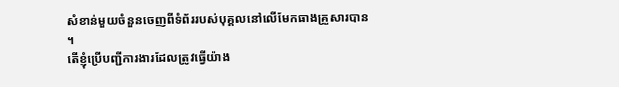សំខាន់មួយចំនួនចេញពីទំព័ររបស់បុគ្គលនៅលើមែកធាងគ្រួសារបាន ។
តើខ្ញុំប្រើបញ្ជីការងារដែលត្រូវធ្វើយ៉ាង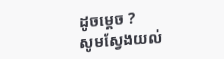ដូចម្តេច ?
សូមស្វែងយល់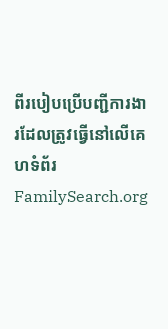ពីរបៀបប្រើបញ្ជីការងារដែលត្រូវធ្វើនៅលើគេហទំព័រ FamilySearch.org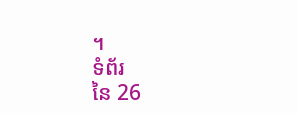។
ទំព័រ
នៃ 26